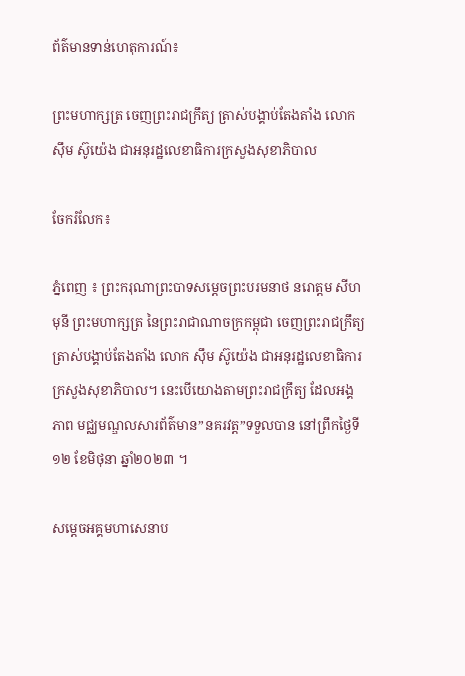ព័ត៌មានទាន់ហេតុការណ៍៖

ព្រះមហាក្សត្រ ចេញព្រះរាជក្រឹត្យ ត្រាស់បង្គាប់តែងតាំង លោក ស៊ឹម ស៊ូយ៉េង ជាអនុរដ្ឋលេខាធិការក្រសួងសុខាភិបាល

ចែករំលែក៖

ភ្នំពេញ ៖ ព្រះករុណាព្រះបាទសម្ដេចព្រះបរមនាថ នរោត្តម សីហមុនី ព្រះមហាក្សត្រ នៃព្រះរាជាណាចក្រកម្ពុជា ចេញព្រះរាជក្រឹត្យ ត្រាស់បង្គាប់តែងតាំង លោក ស៊ឹម ស៊ូយ៉េង ជាអនុរដ្ឋលេខាធិការក្រសួងសុខាភិបាល។ នេះបើយោងតាមព្រះរាជក្រឹត្យ ដែលអង្គភាព មជ្ឈមណ្ឌលសារព័ត៌មាន”នគរវត្ត”ទទួលបាន នៅព្រឹកថ្ងៃទី១២ ខែមិថុនា ឆ្នាំ២០២៣ ។

សម្តេចអគ្គមហាសេនាប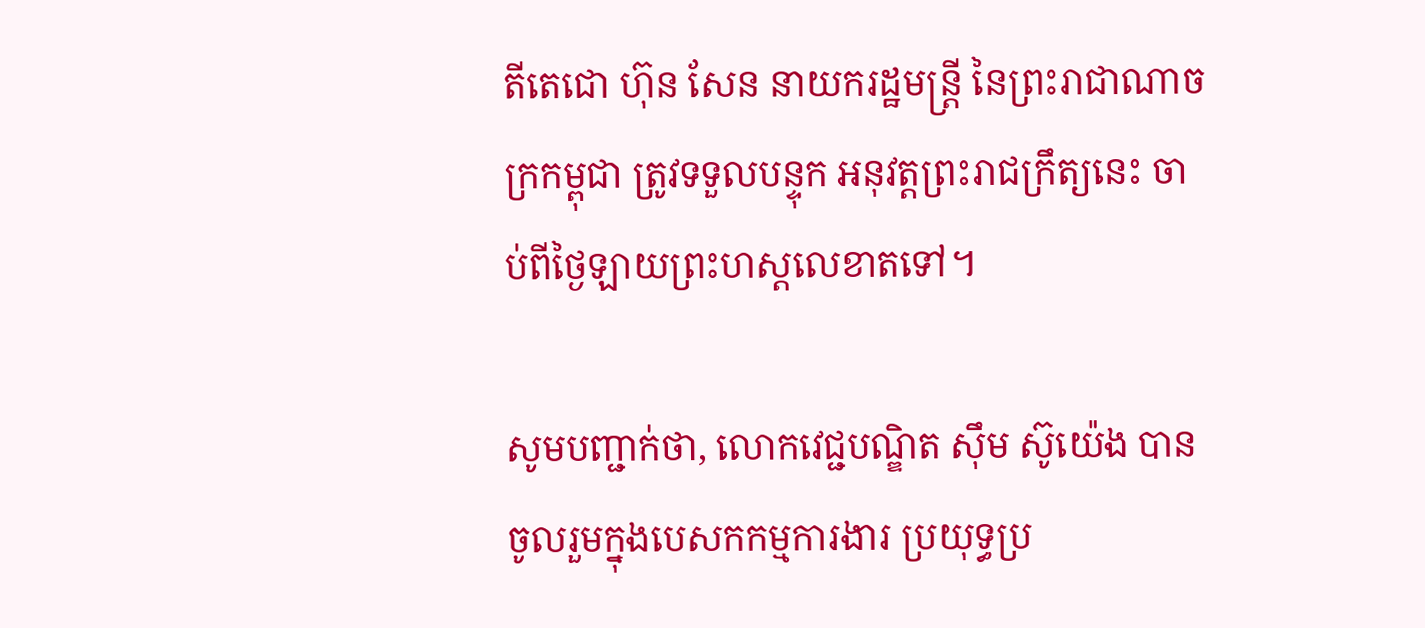តីតេជោ ហ៊ុន សែន នាយករដ្ឋមន្ត្រី នៃព្រះរាជាណាចក្រកម្ពុជា ត្រូវទទួលបន្ទុក អនុវត្តព្រះរាជក្រឹត្យនេះ ចាប់ពីថ្ងៃឡាយព្រះហស្តលេខាតទៅ។

សូមបញ្ជាក់ថា, លោកវេជ្ជបណ្ឌិត ស៊ឹម ស៊ូយ៉េង បានចូលរួមក្នុងបេសកកម្មការងារ ប្រយុទ្ធប្រ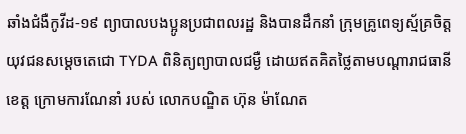ឆាំងជំងឺកូវីដ-១៩ ព្យាបាលបងប្អូនប្រជាពលរដ្ឋ និងបានដឹកនាំ ក្រុមគ្រូពេទ្យស្ម័គ្រចិត្តយុវជនសម្ដេចតេជោ TYDA ពិនិត្យព្យាបាលជម្ងឺ ដោយឥតគិតថ្លៃតាមបណ្តារាជធានី ខេត្ត ក្រោមការណែនាំ របស់ លោកបណ្ឌិត ហ៊ុន ម៉ាណែត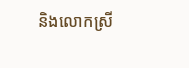និងលោកស្រី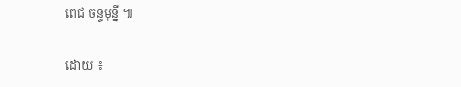ពេជ ចន្ទមុន្នី ៕

ដោយ ៖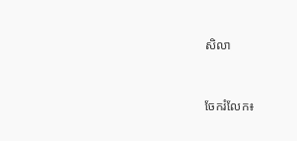សិលា


ចែករំលែក៖